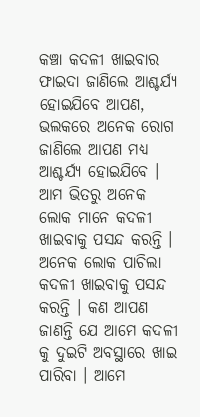କଞ୍ଚା କଦଳୀ ଖାଇବାର ଫାଇଦା ଜାଣିଲେ ଆଶ୍ଚର୍ଯ୍ୟ ହୋଇଯିବେ ଆପଣ, ଭଲକରେ ଅନେକ ରୋଗ ଜାଣିଲେ ଆପଣ ମଧ୍ୟ ଆଶ୍ଚର୍ଯ୍ୟ ହୋଇଯିବେ । ଆମ ଭିତରୁ ଅନେକ ଲୋକ ମାନେ କଦଳୀ ଖାଇବାକୁ ପସନ୍ଦ କରନ୍ତି ।
ଅନେକ ଲୋକ ପାଚିଲା କଦଳୀ ଖାଇବାକୁ ପସନ୍ଦ କରନ୍ତି । କଣ ଆପଣ ଜାଣନ୍ତି ଯେ ଆମେ କଦଳୀ କୁ ଦୁଇଟି ଅବସ୍ଥାରେ ଖାଇ ପାରିବା । ଆମେ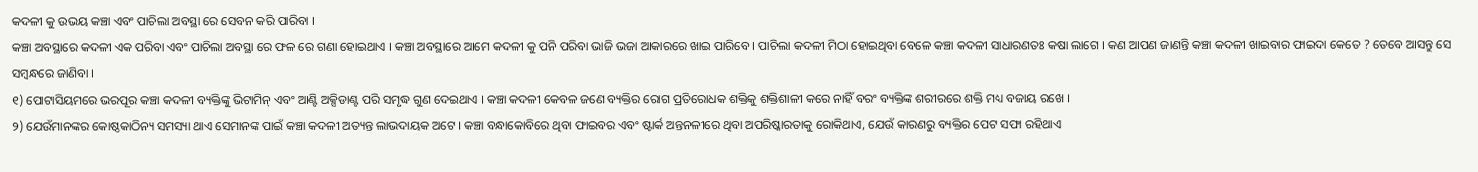କଦଳୀ କୁ ଉଭୟ କଞ୍ଚା ଏବଂ ପାଚିଲା ଅବସ୍ଥା ରେ ସେବନ କରି ପାରିବା ।
କଞ୍ଚା ଅବସ୍ଥାରେ କଦଳୀ ଏକ ପରିବା ଏବଂ ପାଚିଲା ଅବସ୍ଥା ରେ ଫଳ ରେ ଗଣା ହୋଇଥାଏ । କଞ୍ଚା ଅବସ୍ଥାରେ ଆମେ କଦଳୀ କୁ ପନି ପରିବା ଭାଜି ଭଜା ଆକାରରେ ଖାଇ ପାରିବେ । ପାଚିଲା କଦଳୀ ମିଠା ହୋଇଥିବା ବେଳେ କଞ୍ଚା କଦଳୀ ସାଧାରଣତଃ କଷା ଲାଗେ । କଣ ଆପଣ ଜାଣନ୍ତି କଞ୍ଚା କଦଳୀ ଖାଇବାର ଫାଇଦା କେତେ ? ତେବେ ଆସନ୍ତୁ ସେ ସମ୍ବନ୍ଧରେ ଜାଣିବା ।
୧) ପୋଟାସିୟମରେ ଭରପୂର କଞ୍ଚା କଦଳୀ ବ୍ୟକ୍ତିଙ୍କୁ ଭିଟାମିନ୍ ଏବଂ ଆଣ୍ଟି ଅକ୍ସିଡାଣ୍ଟ ପରି ସମୃଦ୍ଧ ଗୁଣ ଦେଇଥାଏ । କଞ୍ଚା କଦଳୀ କେବଳ ଜଣେ ବ୍ୟକ୍ତିର ରୋଗ ପ୍ରତିରୋଧକ ଶକ୍ତିକୁ ଶକ୍ତିଶାଳୀ କରେ ନାହିଁ ବରଂ ବ୍ୟକ୍ତିଙ୍କ ଶରୀରରେ ଶକ୍ତି ମଧ୍ୟ ବଜାୟ ରଖେ ।
୨) ଯେଉଁମାନଙ୍କର କୋଷ୍ଠକାଠିନ୍ୟ ସମସ୍ୟା ଥାଏ ସେମାନଙ୍କ ପାଇଁ କଞ୍ଚା କଦଳୀ ଅତ୍ୟନ୍ତ ଲାଭଦାୟକ ଅଟେ । କଞ୍ଚା ବନ୍ଧାକୋବିରେ ଥିବା ଫାଇବର ଏବଂ ଷ୍ଟାର୍କ ଅନ୍ତନଳୀରେ ଥିବା ଅପରିଷ୍କାରତାକୁ ରୋକିଥାଏ, ଯେଉଁ କାରଣରୁ ବ୍ୟକ୍ତିର ପେଟ ସଫା ରହିଥାଏ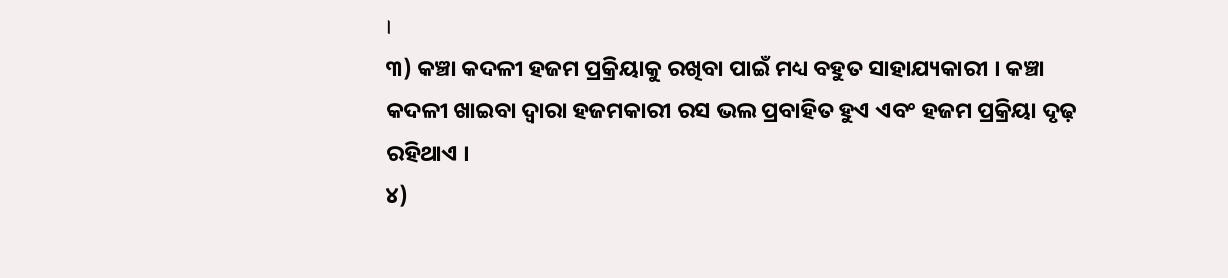।
୩) କଞ୍ଚା କଦଳୀ ହଜମ ପ୍ରକ୍ରିୟାକୁ ରଖିବା ପାଇଁ ମଧ୍ୟ ବହୁତ ସାହାଯ୍ୟକାରୀ । କଞ୍ଚା କଦଳୀ ଖାଇବା ଦ୍ୱାରା ହଜମକାରୀ ରସ ଭଲ ପ୍ରବାହିତ ହୁଏ ଏବଂ ହଜମ ପ୍ରକ୍ରିୟା ଦୃଢ଼ ରହିଥାଏ ।
୪)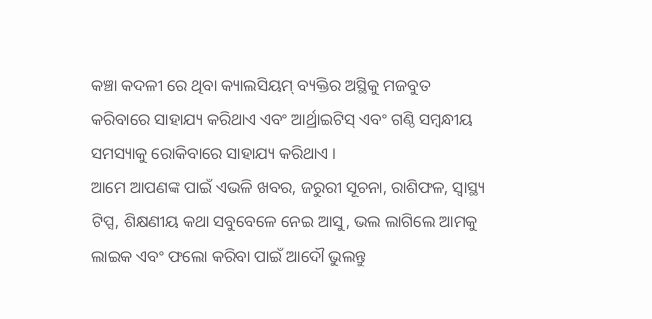କଞ୍ଚା କଦଳୀ ରେ ଥିବା କ୍ୟାଲସିୟମ୍ ବ୍ୟକ୍ତିର ଅସ୍ଥିକୁ ମଜବୁତ କରିବାରେ ସାହାଯ୍ୟ କରିଥାଏ ଏବଂ ଆର୍ଥ୍ରାଇଟିସ୍ ଏବଂ ଗଣ୍ଠି ସମ୍ବନ୍ଧୀୟ ସମସ୍ୟାକୁ ରୋକିବାରେ ସାହାଯ୍ୟ କରିଥାଏ ।
ଆମେ ଆପଣଙ୍କ ପାଇଁ ଏଭଳି ଖବର, ଜରୁରୀ ସୂଚନା, ରାଶିଫଳ, ସ୍ୱାସ୍ଥ୍ୟ ଟିପ୍ସ, ଶିକ୍ଷଣୀୟ କଥା ସବୁବେଳେ ନେଇ ଆସୁ, ଭଲ ଲାଗିଲେ ଆମକୁ ଲାଇକ ଏବଂ ଫଲୋ କରିବା ପାଇଁ ଆଦୌ ଭୁଲନ୍ତୁ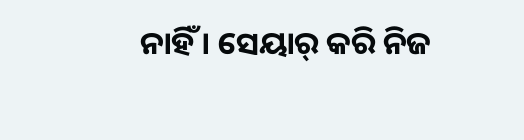ନାହିଁ । ସେୟାର୍ କରି ନିଜ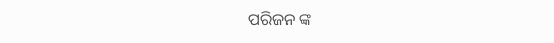ପରିଜନ ଙ୍କ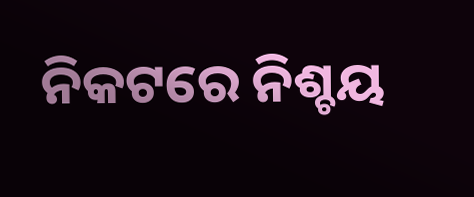ନିକଟରେ ନିଶ୍ଚୟ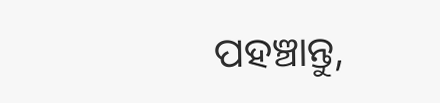ପହଞ୍ଚାନ୍ତୁ,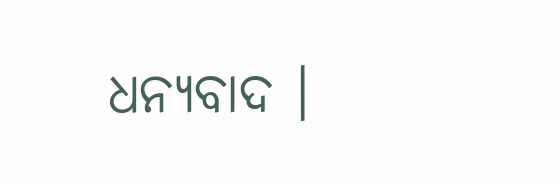ଧନ୍ୟବାଦ ।